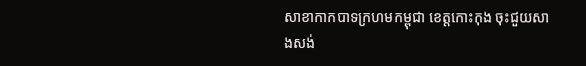សាខាកាកបាទក្រហមកម្ពុជា ខេត្តកោះកុង ចុះជួយសាងសង់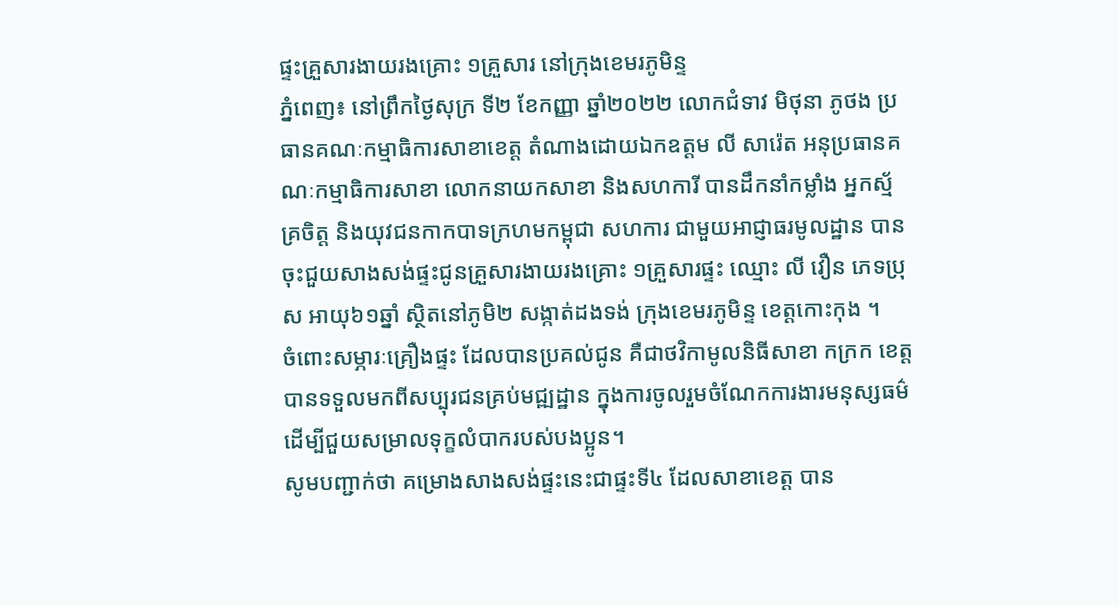ផ្ទះគ្រួសារងាយរងគ្រោះ ១គ្រួសារ នៅក្រុងខេមរភូមិន្ទ
ភ្នំពេញ៖ នៅព្រឹកថ្ងៃសុក្រ ទី២ ខែកញ្ញា ឆ្នាំ២០២២ លោកជំទាវ មិថុនា ភូថង ប្រធានគណៈកម្មាធិការសាខាខេត្ត តំណាងដោយឯកឧត្តម លី សារ៉េត អនុប្រធានគណៈកម្មាធិការសាខា លោកនាយកសាខា និងសហការី បានដឹកនាំកម្លាំង អ្នកស្ម័គ្រចិត្ត និងយុវជនកាកបាទក្រហមកម្ពុជា សហការ ជាមួយអាជ្ញាធរមូលដ្ឋាន បានចុះជួយសាងសង់ផ្ទះជូនគ្រួសារងាយរងគ្រោះ ១គ្រួសារផ្ទះ ឈ្មោះ លី វឿន ភេទប្រុស អាយុ៦១ឆ្នាំ ស្ថិតនៅភូមិ២ សង្កាត់ដងទង់ ក្រុងខេមរភូមិន្ទ ខេត្តកោះកុង ។
ចំពោះសម្ភារៈគ្រឿងផ្ទះ ដែលបានប្រគល់ជូន គឺជាថវិកាមូលនិធីសាខា កក្រក ខេត្ត បានទទួលមកពីសប្បុរជនគ្រប់មជ្ឍដ្ឋាន ក្នុងការចូលរួមចំណែកការងារមនុស្សធម៌ ដើម្បីជួយសម្រាលទុក្ខលំបាករបស់បងប្អូន។
សូមបញ្ជាក់ថា គម្រោងសាងសង់ផ្ទះនេះជាផ្ទះទី៤ ដែលសាខាខេត្ត បាន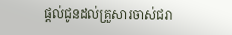ផ្តល់ជូនដល់គ្រួសារចាស់ជរា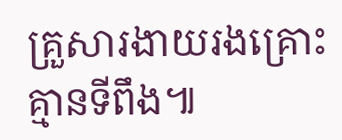គ្រួសារងាយរងគ្រោះគ្មានទីពឹង៕